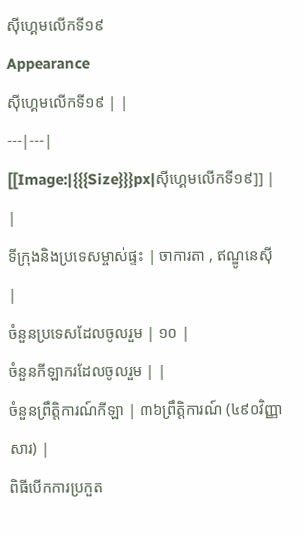ស៊ីហ្គេមលើកទី១៩
Appearance
ស៊ីហ្គេមលើកទី១៩ | |
---|---|
[[Image:|{{{Size}}}px|ស៊ីហ្គេមលើកទី១៩]] | |
ទីក្រុងនិងប្រទេសម្ចាស់ផ្ទះ | ចាការតា , ឥណ្ឌូនេស៊ី |
ចំនួនប្រទេសដែលចូលរួម | ១០ |
ចំនួនកីឡាករដែលចូលរួម | |
ចំនួនព្រឹត្តិការណ៍កីឡា | ៣៦ព្រឹត្តិការណ៍ (៤៩០វិញ្ញាសារ) |
ពិធីបើកការប្រកួត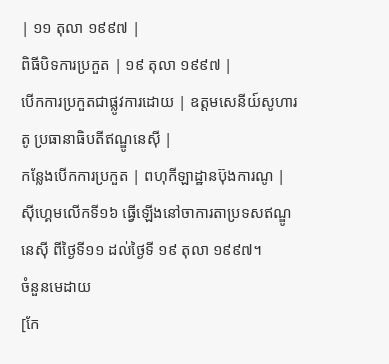| ១១ តុលា ១៩៩៧ |
ពិធីបិទការប្រកួត | ១៩ តុលា ១៩៩៧ |
បើកការប្រកួតជាផ្លូវការដោយ | ឧត្តមសេនីយ៍សូហារតូ ប្រធានាធិបតីឥណ្ឌូនេស៊ី |
កន្លែងបើកការប្រកួត | ពហុកីឡាដ្ឋានប៊ុងការណូ |
ស៊ីហ្គេមលើកទី១៦ ធ្វើឡើងនៅចាការតាប្រទសឥណ្ឌូនេស៊ី ពីថ្ងៃទី១១ ដល់ថ្ងៃទី ១៩ តុលា ១៩៩៧។
ចំនួនមេដាយ
[កែ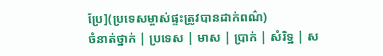ប្រែ](ប្រទេសម្ចាស់ផ្ទះត្រូវបានដាក់ពណ៌)
ចំនាត់ថ្នាក់ | ប្រទេស | មាស | ប្រាក់ | សំរិទ្ឋ | ស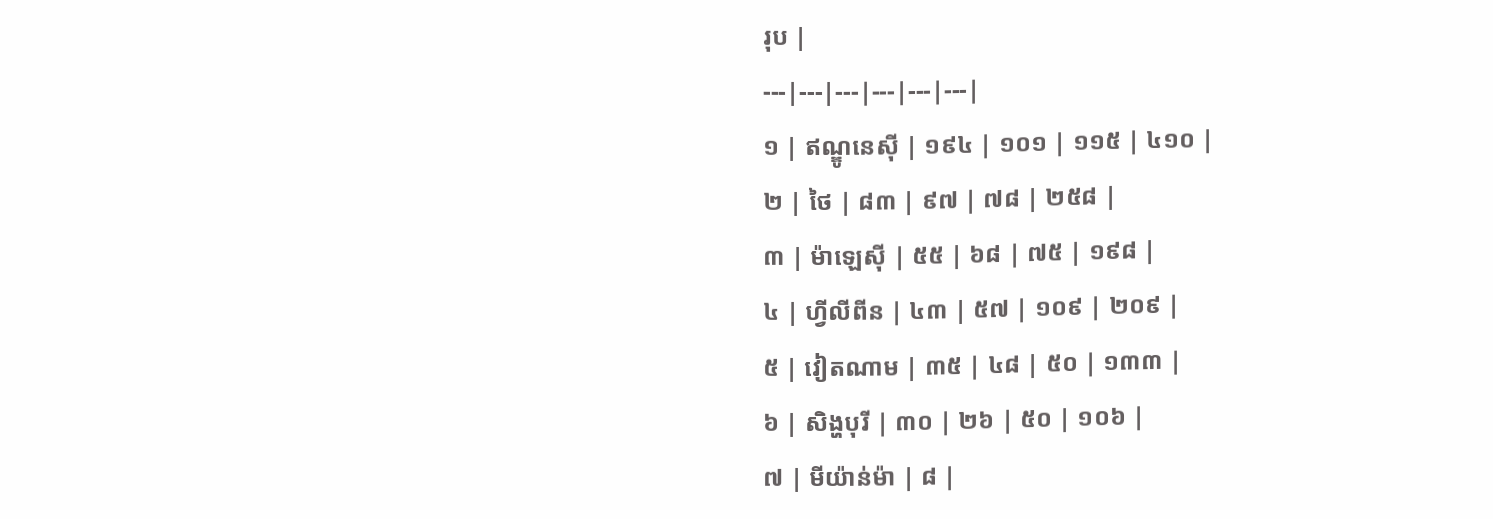រុប |
---|---|---|---|---|---|
១ | ឥណ្ឌូនេស៊ី | ១៩៤ | ១០១ | ១១៥ | ៤១០ |
២ | ថៃ | ៨៣ | ៩៧ | ៧៨ | ២៥៨ |
៣ | ម៉ាឡេស៊ី | ៥៥ | ៦៨ | ៧៥ | ១៩៨ |
៤ | ហ្វីលីពីន | ៤៣ | ៥៧ | ១០៩ | ២០៩ |
៥ | វៀតណាម | ៣៥ | ៤៨ | ៥០ | ១៣៣ |
៦ | សិង្ហបុរី | ៣០ | ២៦ | ៥០ | ១០៦ |
៧ | មីយ៉ាន់ម៉ា | ៨ |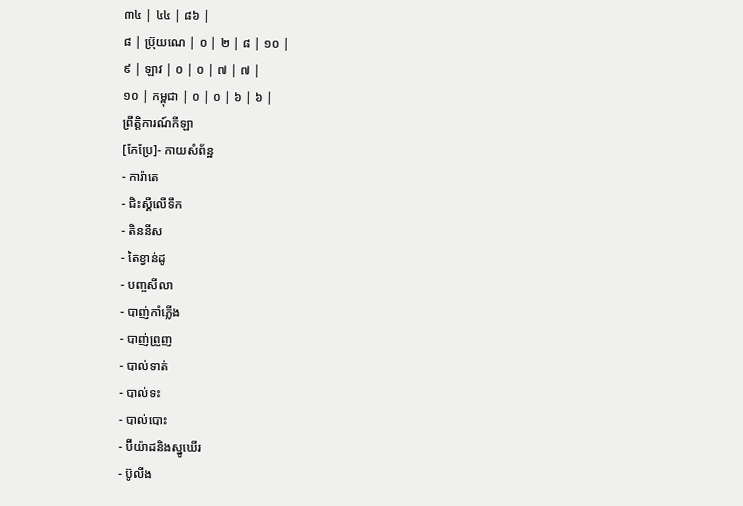៣៤ | ៤៤ | ៨៦ |
៨ | ប្រ៊ុយណេ | ០ | ២ | ៨ | ១០ |
៩ | ឡាវ | ០ | ០ | ៧ | ៧ |
១០ | កម្ពុជា | ០ | ០ | ៦ | ៦ |
ព្រឹត្តិការណ៍កីឡា
[កែប្រែ]- កាយសំព័ន្ឋ
- ការ៉ាតេ
- ជិះស្គីលើទឹក
- តិននីស
- តៃខ្វាន់ដូ
- បញ្ចសីលា
- បាញ់កាំភ្លើង
- បាញ់ព្រួញ
- បាល់ទាត់
- បាល់ទះ
- បាល់បោះ
- ប៊ីយ៉ាដនិងស្នូឃើរ
- ប៊ូលីង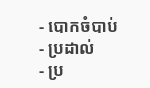- បោកចំបាប់
- ប្រដាល់
- ប្រ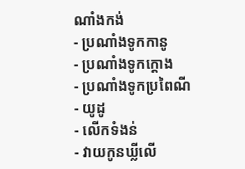ណាំងកង់
- ប្រណាំងទូកកានូ
- ប្រណាំងទូកក្ដោង
- ប្រណាំងទូកប្រពៃណី
- យូដូ
- លើកទំងន់
- វាយកូនឃ្លីលើ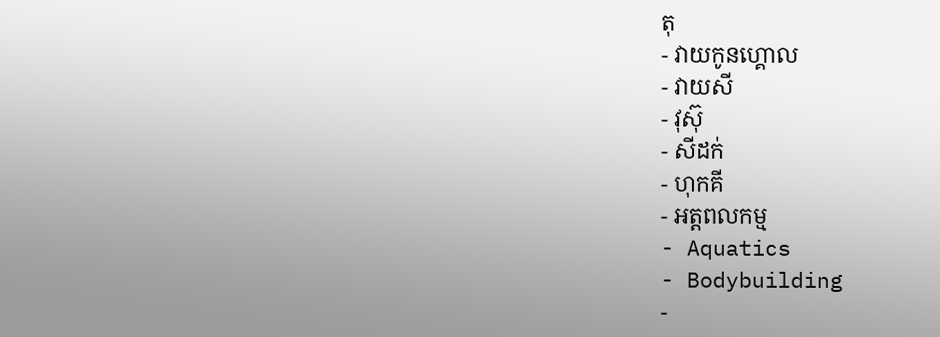តុ
- វាយកូនហ្គោល
- វាយសី
- វុស៊ុ
- សីដក់
- ហុកគី
- អត្តពលកម្ម
- Aquatics
- Bodybuilding
-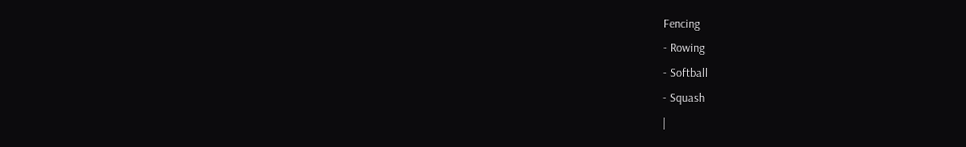Fencing
- Rowing
- Softball
- Squash
|